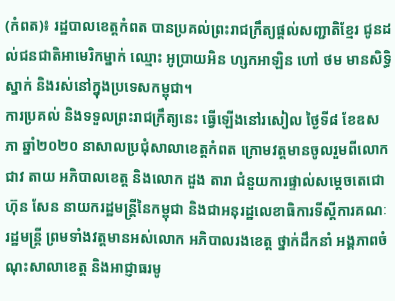(កំពត)៖ រដ្ឋបាលខេត្តកំពត បានប្រគល់ព្រះរាជក្រឹត្យផ្ដល់សញ្ជាតិខ្មែរ ជូនដល់ជនជាតិអាមេរិកម្នាក់ ឈ្មោះ អូប្រាយអិន ហ្សកអាឡិន ហៅ ថម មានសិទ្ធិស្នាក់ និងរស់នៅក្នុងប្រទេសកម្ពុជា។
ការប្រគល់ និងទទួលព្រះរាជក្រឹត្យនេះ ធ្វើឡើងនៅរសៀល ថ្ងៃទី៨ ខែឧសភា ឆ្នាំ២០២០ នាសាលប្រជុំសាលាខេត្តកំពត ក្រោមវត្តមានចូលរួមពីលោក ជាវ តាយ អភិបាលខេត្ត និងលោក ដួង តារា ជំនួយការផ្ទាល់សម្ដេចតេជោ ហ៊ុន សែន នាយករដ្ឋមន្ត្រីនៃកម្ពុជា និងជាអនុរដ្ឋលេខាធិការទីស្ដីការគណៈរដ្ឋមន្ត្រី ព្រមទាំងវត្តមានអស់លោក អភិបាលរងខេត្ត ថ្នាក់ដឹកនាំ អង្គភាពចំណុះសាលាខេត្ត និងអាជ្ញាធរមូ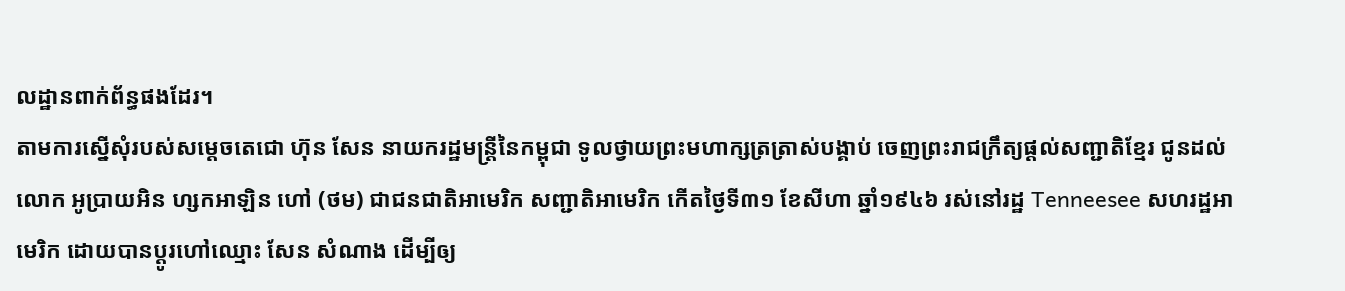លដ្ឋានពាក់ព័ន្ធផងដែរ។
តាមការស្នើសុំរបស់សម្ដេចតេជោ ហ៊ុន សែន នាយករដ្ឋមន្ត្រីនៃកម្ពុជា ទូលថ្វាយព្រះមហាក្សត្រត្រាស់បង្គាប់ ចេញព្រះរាជក្រឹត្យផ្ដល់សញ្ជាតិខ្មែរ ជូនដល់លោក អូប្រាយអិន ហ្សកអាឡិន ហៅ (ថម) ជាជនជាតិអាមេរិក សញ្ជាតិអាមេរិក កើតថ្ងៃទី៣១ ខែសីហា ឆ្នាំ១៩៤៦ រស់នៅរដ្ឋ Tenneesee សហរដ្ឋអាមេរិក ដោយបានប្ដូរហៅឈ្មោះ សែន សំណាង ដើម្បីឲ្យ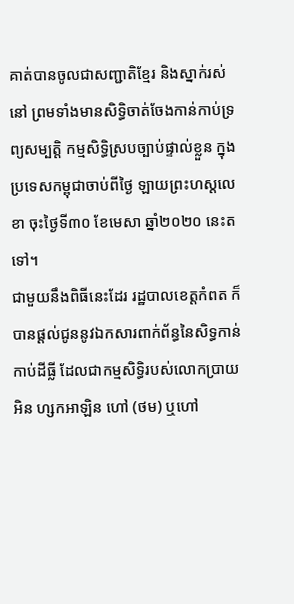គាត់បានចូលជាសញ្ជាតិខ្មែរ និងស្នាក់រស់នៅ ព្រមទាំងមានសិទ្ធិចាត់ចែងកាន់កាប់ទ្រព្យសម្បត្តិ កម្មសិទ្ធិស្របច្បាប់ផ្ទាល់ខ្លួន ក្នុងប្រទេសកម្ពុជាចាប់ពីថ្ងៃ ឡាយព្រះហស្តលេខា ចុះថ្ងៃទី៣០ ខែមេសា ឆ្នាំ២០២០ នេះតទៅ។
ជាមួយនឹងពិធីនេះដែរ រដ្ឋបាលខេត្តកំពត ក៏បានផ្ដល់ជូននូវឯកសារពាក់ព័ន្ធនៃសិទ្ធកាន់កាប់ដីធ្លី ដែលជាកម្មសិទ្ធិរបស់លោកប្រាយអិន ហ្សកអាឡិន ហៅ (ថម) ឬហៅ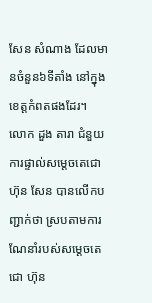សែន សំណាង ដែលមានចំនួន៦ទីតាំង នៅក្នុងខេត្តកំពតផងដែរ។
លោក ដួង តារា ជំនួយការផ្ទាល់សម្ដេចតេជោ ហ៊ុន សែន បានលើកបញ្ជាក់ថា ស្របតាមការណែនាំរបស់សម្ដេចតេជោ ហ៊ុន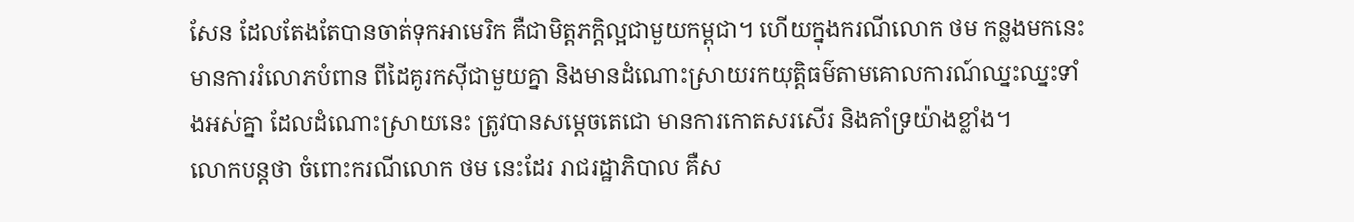សែន ដែលតែងតែបានចាត់ទុកអាមេរិក គឺជាមិត្តភក្តិល្អជាមួយកម្ពុជា។ ហើយក្នុងករណីលោក ថម កន្លងមកនេះមានការរំលោភបំពាន ពីដៃគូរកស៊ីជាមួយគ្នា និងមានដំណោះស្រាយរកយុត្តិធម៌តាមគោលការណ៍ឈ្នះឈ្នះទាំងអស់គ្នា ដែលដំណោះស្រាយនេះ ត្រូវបានសម្ដេចតេជោ មានការកោតសរសើរ និងគាំទ្រយ៉ាងខ្លាំង។
លោកបន្តថា ចំពោះករណីលោក ថម នេះដែរ រាជរដ្ឋាភិបាល គឺស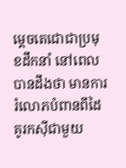ម្ដេចតេជោជាប្រមុខដឹកនាំ នៅពេលបានដឹងថា មានការរំលោភបំពានពីដៃគូរកស៊ីជាមួយ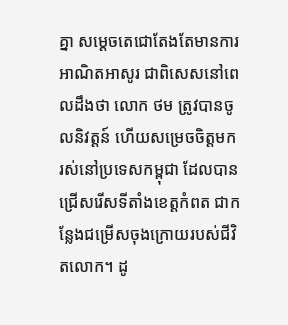គ្នា សម្ដេចតេជោតែងតែមានការអាណិតអាសូរ ជាពិសេសនៅពេលដឹងថា លោក ថម ត្រូវបានចូលនិវត្តន៍ ហើយសម្រេចចិត្តមករស់នៅប្រទេសកម្ពុជា ដែលបានជ្រើសរើសទីតាំងខេត្តកំពត ជាកន្លែងជម្រើសចុងក្រោយរបស់ជីវិតលោក។ ដូ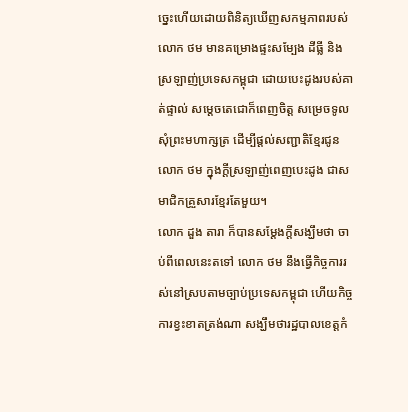ច្នេះហើយដោយពិនិត្យឃើញសកម្មភាពរបស់លោក ថម មានគម្រោងផ្ទះសម្បែង ដីធ្លី និងស្រឡាញ់ប្រទេសកម្ពុជា ដោយបេះដូងរបស់គាត់ផ្ទាល់ សម្ដេចតេជោក៏ពេញចិត្ត សម្រេចទូលសុំព្រះមហាក្សត្រ ដើម្បីផ្ដល់សញ្ជាតិខ្មែរជូនលោក ថម ក្នុងក្ដីស្រឡាញ់ពេញបេះដូង ជាសមាជិកគ្រួសារខ្មែរតែមួយ។
លោក ដួង តារា ក៏បានសម្ដែងក្ដីសង្ឃឹមថា ចាប់ពីពេលនេះតទៅ លោក ថម នឹងធ្វើកិច្ចការរស់នៅស្របតាមច្បាប់ប្រទេសកម្ពុជា ហើយកិច្ចការខ្វះខាតត្រង់ណា សង្ឃឹមថារដ្ឋបាលខេត្តកំ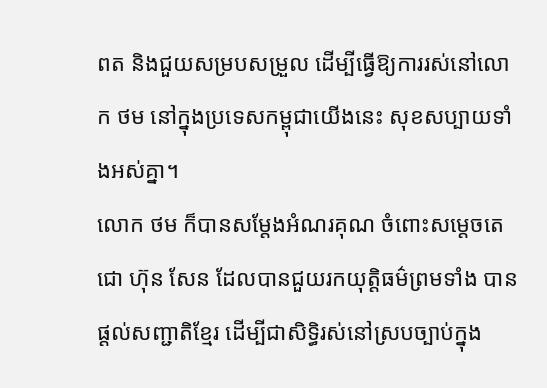ពត និងជួយសម្របសម្រួល ដើម្បីធ្វើឱ្យការរស់នៅលោក ថម នៅក្នុងប្រទេសកម្ពុជាយើងនេះ សុខសប្បាយទាំងអស់គ្នា។
លោក ថម ក៏បានសម្ដែងអំណរគុណ ចំពោះសម្ដេចតេជោ ហ៊ុន សែន ដែលបានជួយរកយុត្តិធម៌ព្រមទាំង បានផ្ដល់សញ្ជាតិខ្មែរ ដើម្បីជាសិទ្ធិរស់នៅស្របច្បាប់ក្នុង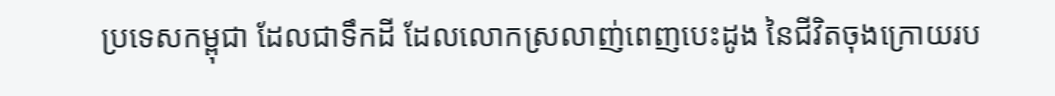ប្រទេសកម្ពុជា ដែលជាទឹកដី ដែលលោកស្រលាញ់ពេញបេះដូង នៃជីវិតចុងក្រោយរប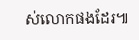ស់លោកផងដែរ៕